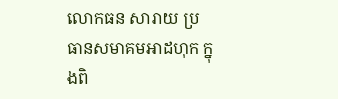លោកធន សារាយ ប្រធានសមាគមអាដហុក ក្នុងពិ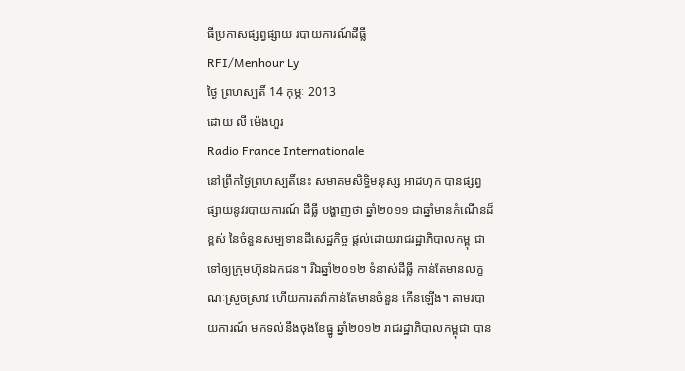ធីប្រកាសផ្សព្វផ្សាយ របាយការណ៍ដីធ្លី
RFI/Menhour Ly
ថ្ងៃ ព្រហស្បតិ៍ 14 កុម្ភៈ 2013
ដោយ លី ម៉េងហួរ
Radio France Internationale
នៅព្រឹកថ្ងៃព្រហស្បតិ៍នេះ សមាគមសិទ្ធិមនុស្ស អាដហុក បានផ្សព្វផ្សាយនូវរបាយការណ៍ ដីធ្លី បង្ហាញថា ឆ្នាំ២០១១ ជាឆ្នាំមានកំណើនដ៏ខ្ពស់ នៃចំនួនសម្បទានដីសេដ្ឋកិច្ច ផ្តល់ដោយរាជរដ្ឋាភិបាលកម្ពុ ជា ទៅឲ្យក្រុមហ៊ុនឯកជន។ រីឯឆ្នាំ២០១២ ទំនាស់ដីធ្លី កាន់តែមានលក្ខណៈស្រួចស្រាវ ហើយការតវ៉ាកាន់តែមានចំនួន កើនឡើង។ តាមរបាយការណ៍ មកទល់នឹងចុងខែធ្នូ ឆ្នាំ២០១២ រាជរដ្ឋាភិបាលកម្ពុជា បាន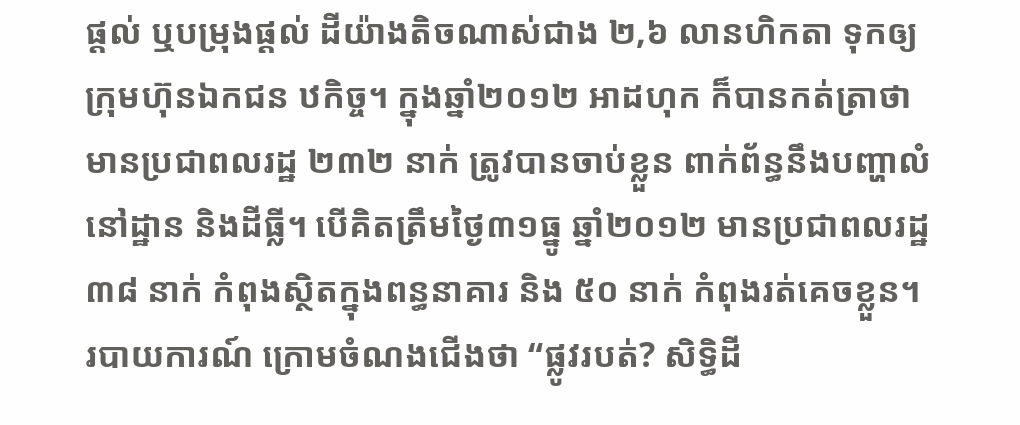ផ្តល់ ឬបម្រុងផ្តល់ ដីយ៉ាងតិចណាស់ជាង ២,៦ លានហិកតា ទុកឲ្យក្រុមហ៊ុនឯកជន ឋកិច្ច។ ក្នុងឆ្នាំ២០១២ អាដហុក ក៏បានកត់ត្រាថា មានប្រជាពលរដ្ឋ ២៣២ នាក់ ត្រូវបានចាប់ខ្លួន ពាក់ព័ន្ធនឹងបញ្ហាលំនៅដ្ឋាន និងដីធ្លី។ បើគិតត្រឹមថ្ងៃ៣១ធ្នូ ឆ្នាំ២០១២ មានប្រជាពលរដ្ឋ ៣៨ នាក់ កំពុងស្ថិតក្នុងពន្ធនាគារ និង ៥០ នាក់ កំពុងរត់គេចខ្លួន។
របាយការណ៍ ក្រោមចំណងជើងថា “ផ្លូវរបត់? សិទ្ធិដី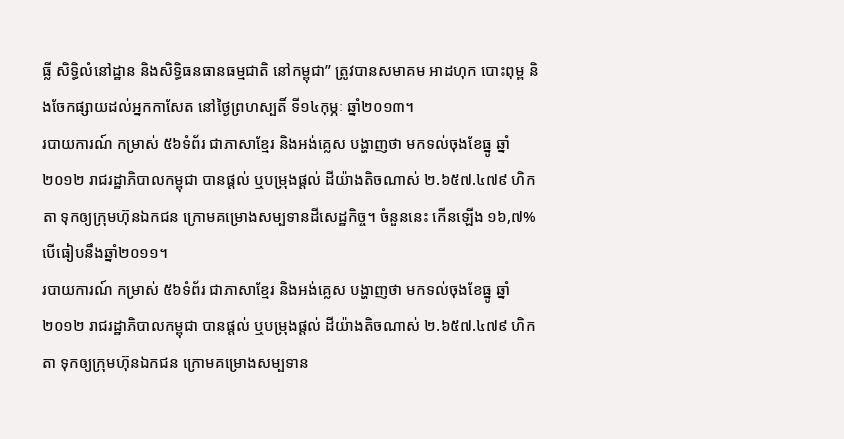ធ្លី សិទ្ធិលំនៅដ្ឋាន និងសិទ្ធិធនធានធម្មជាតិ នៅកម្ពុជា” ត្រូវបានសមាគម អាដហុក បោះពុម្ព និងចែកផ្សាយដល់អ្នកកាសែត នៅថ្ងៃព្រហស្បតិ៍ ទី១៤កុម្ភៈ ឆ្នាំ២០១៣។
របាយការណ៍ កម្រាស់ ៥៦ទំព័រ ជាភាសាខ្មែរ និងអង់គ្លេស បង្ហាញថា មកទល់ចុងខែធ្នូ ឆ្នាំ២០១២ រាជរដ្ឋាភិបាលកម្ពុជា បានផ្តល់ ឬបម្រុងផ្តល់ ដីយ៉ាងតិចណាស់ ២.៦៥៧.៤៧៩ ហិកតា ទុកឲ្យក្រុមហ៊ុនឯកជន ក្រោមគម្រោងសម្បទានដីសេដ្ឋកិច្ច។ ចំនួននេះ កើនឡើង ១៦,៧% បើធៀបនឹងឆ្នាំ២០១១។
របាយការណ៍ កម្រាស់ ៥៦ទំព័រ ជាភាសាខ្មែរ និងអង់គ្លេស បង្ហាញថា មកទល់ចុងខែធ្នូ ឆ្នាំ២០១២ រាជរដ្ឋាភិបាលកម្ពុជា បានផ្តល់ ឬបម្រុងផ្តល់ ដីយ៉ាងតិចណាស់ ២.៦៥៧.៤៧៩ ហិកតា ទុកឲ្យក្រុមហ៊ុនឯកជន ក្រោមគម្រោងសម្បទាន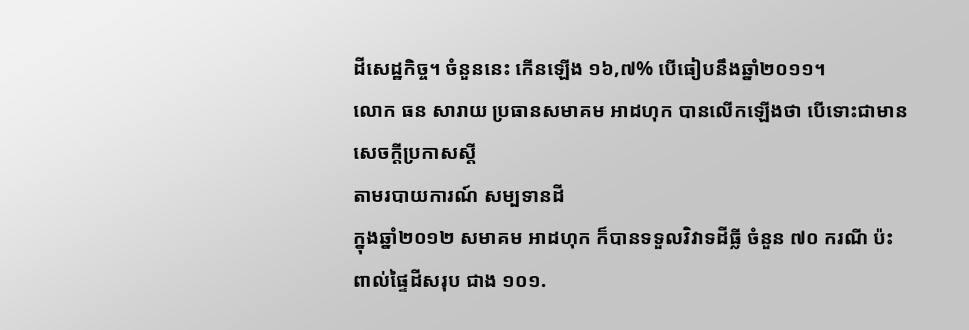ដីសេដ្ឋកិច្ច។ ចំនួននេះ កើនឡើង ១៦,៧% បើធៀបនឹងឆ្នាំ២០១១។
លោក ធន សារាយ ប្រធានសមាគម អាដហុក បានលើកឡើងថា បើទោះជាមានសេចក្តីប្រកាសស្តី
តាមរបាយការណ៍ សម្បទានដី
ក្នុងឆ្នាំ២០១២ សមាគម អាដហុក ក៏បានទទួលវិវាទដីធ្លី ចំនួន ៧០ ករណី ប៉ះពាល់ផ្ទៃដីសរុប ជាង ១០១.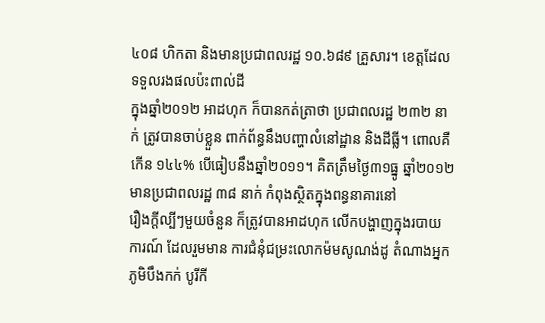៤០៨ ហិកតា និងមានប្រជាពលរដ្ឋ ១០.៦៨៩ គ្រួសារ។ ខេត្តដែលទទួលរងផលប៉ះពាល់ដី
ក្នុងឆ្នាំ២០១២ អាដហុក ក៏បានកត់ត្រាថា ប្រជាពលរដ្ឋ ២៣២ នាក់ ត្រូវបានចាប់ខ្លួន ពាក់ព័ន្ធនឹងបញ្ហាលំនៅដ្ឋាន និងដីធ្លី។ ពោលគឺកើន ១៤៤% បើធៀបនឹងឆ្នាំ២០១១។ គិតត្រឹមថ្ងៃ៣១ធ្នូ ឆ្នាំ២០១២ មានប្រជាពលរដ្ឋ ៣៨ នាក់ កំពុងស្ថិតក្នុងពន្ធនាគារនៅ
រឿងក្តីល្បីៗមួយចំនួន ក៏ត្រូវបានអាដហុក លើកបង្ហាញក្នុងរបាយការណ៍ ដែលរួមមាន ការជំនុំជម្រះលោកម៉មសូណង់ដូ តំណាងអ្នកភូមិបឹងកក់ បូរីកី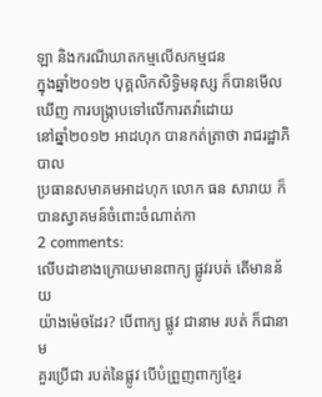ឡា និងករណីឃាតកម្មលើសកម្មជន
ក្នុងឆ្នាំ២០១២ បុគ្គលិកសិទ្ធិមនុស្ស ក៏បានមើលឃើញ ការបង្ក្រាបទៅលើការតវ៉ាដោយ
នៅឆ្នាំ២០១២ អាដហុក បានកត់ត្រាថា រាជរដ្ឋាភិបាល
ប្រធានសមាគមអាដហុក លោក ធន សារាយ ក៏បានស្វាគមន៍ចំពោះចំណាត់កា
2 comments:
លើបដាខាងក្រោយមានពាក្យ ផ្លូវរបត់ តើមានន័យ
យ៉ាងម៉េចដែរ? បើពាក្យ ផ្លូវ ជានាម របត់ ក៏ជានាម
គួរប្រើជា របត់នៃផ្លូវ បើបំព្រួញពាក្យខ្មែរ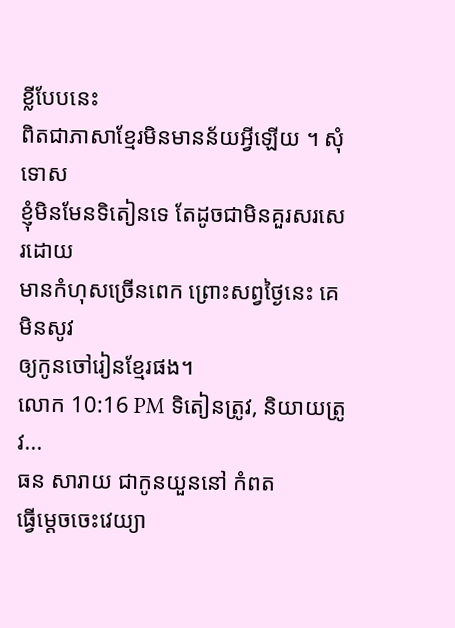ខ្លីបែបនេះ
ពិតជាភាសាខ្មែរមិនមានន័យអ្វីឡើយ ។ សុំទោស
ខ្ញុំមិនមែនទិតៀនទេ តែដូចជាមិនគួរសរសេរដោយ
មានកំហុសច្រើនពេក ព្រោះសព្វថ្ងៃនេះ គេមិនសូវ
ឲ្យកូនចៅរៀនខ្មែរផង។
លោក 10:16 PM ទិតៀនត្រូវ, និយាយត្រូវ...
ធន សារាយ ជាកូនយួននៅ កំពត
ធ្វើម្តេចចេះវេយ្យា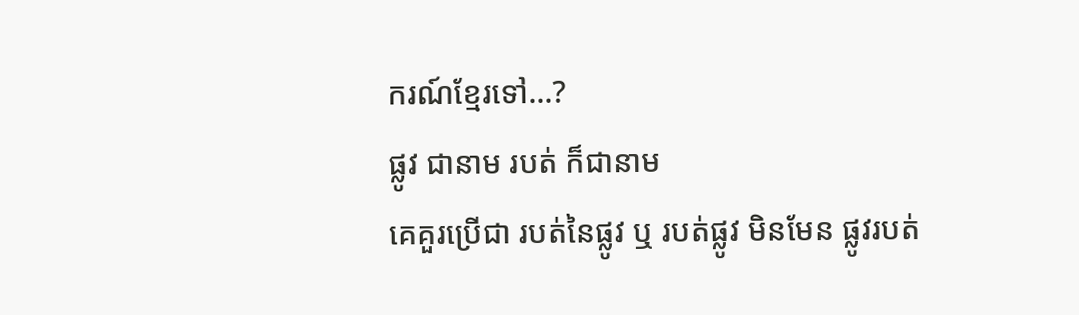ករណ៍ខ្មែរទៅ...?
ផ្លូវ ជានាម របត់ ក៏ជានាម
គេគួរប្រើជា របត់នៃផ្លូវ ឬ របត់ផ្លូវ មិនមែន ផ្លូវរបត់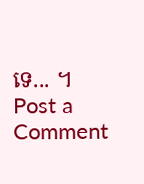ទេ... ។
Post a Comment